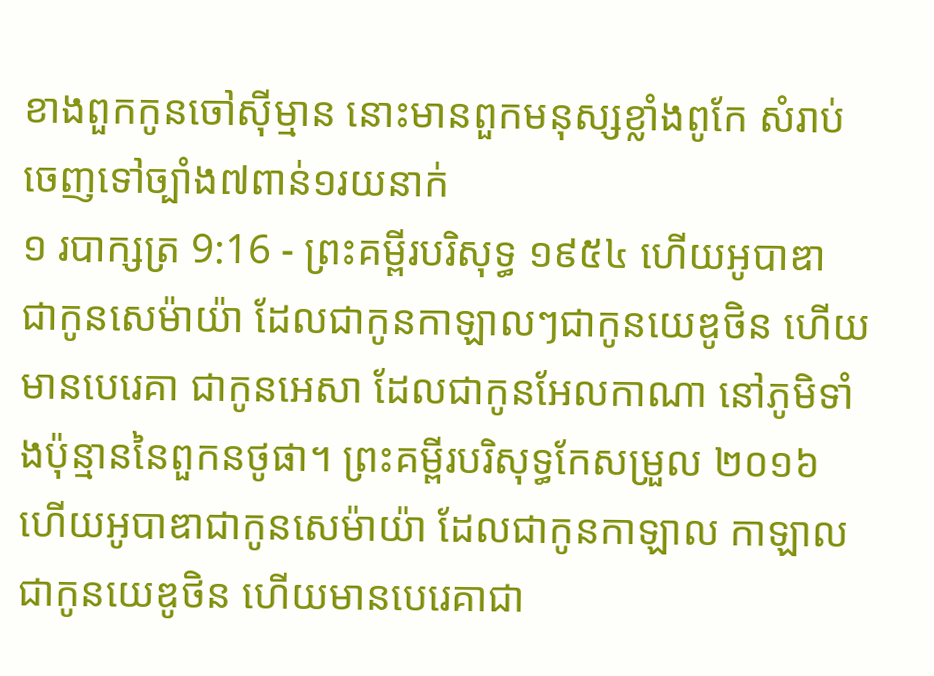ខាងពួកកូនចៅស៊ីម្មាន នោះមានពួកមនុស្សខ្លាំងពូកែ សំរាប់ចេញទៅច្បាំង៧ពាន់១រយនាក់
១ របាក្សត្រ 9:16 - ព្រះគម្ពីរបរិសុទ្ធ ១៩៥៤ ហើយអូបាឌា ជាកូនសេម៉ាយ៉ា ដែលជាកូនកាឡាលៗជាកូនយេឌូថិន ហើយមានបេរេគា ជាកូនអេសា ដែលជាកូនអែលកាណា នៅភូមិទាំងប៉ុន្មាននៃពួកនថូផា។ ព្រះគម្ពីរបរិសុទ្ធកែសម្រួល ២០១៦ ហើយអូបាឌាជាកូនសេម៉ាយ៉ា ដែលជាកូនកាឡាល កាឡាលជាកូនយេឌូថិន ហើយមានបេរេគាជា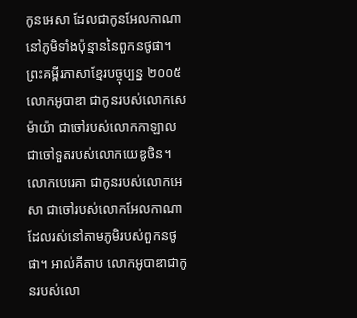កូនអេសា ដែលជាកូនអែលកាណា នៅភូមិទាំងប៉ុន្មាននៃពួកនថូផា។ ព្រះគម្ពីរភាសាខ្មែរបច្ចុប្បន្ន ២០០៥ លោកអូបាឌា ជាកូនរបស់លោកសេម៉ាយ៉ា ជាចៅរបស់លោកកាឡាល ជាចៅទួតរបស់លោកយេឌូថិន។ លោកបេរេគា ជាកូនរបស់លោកអេសា ជាចៅរបស់លោកអែលកាណា ដែលរស់នៅតាមភូមិរបស់ពួកនថូផា។ អាល់គីតាប លោកអូបាឌាជាកូនរបស់លោ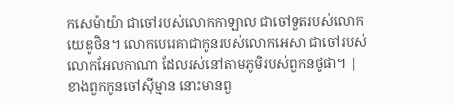កសេម៉ាយ៉ា ជាចៅរបស់លោកកាឡាល ជាចៅទួតរបស់លោកយេឌូថិន។ លោកបេរេគាជាកូនរបស់លោកអេសា ជាចៅរបស់លោកអែលកាណា ដែលរស់នៅតាមភូមិរបស់ពួកនថូផា។ |
ខាងពួកកូនចៅស៊ីម្មាន នោះមានពួ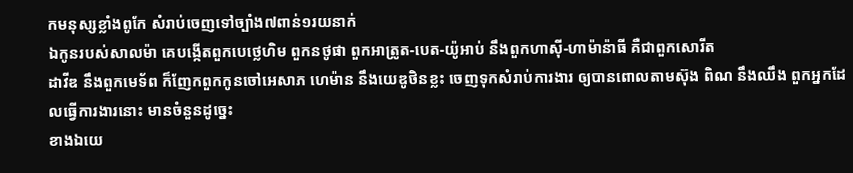កមនុស្សខ្លាំងពូកែ សំរាប់ចេញទៅច្បាំង៧ពាន់១រយនាក់
ឯកូនរបស់សាលម៉ា គេបង្កើតពួកបេថ្លេហិម ពួកនថូផា ពួកអាត្រូត-បេត-យ៉ូអាប់ នឹងពួកហាស៊ី-ហាម៉ាន៉ាធី គឺជាពួកសោរីត
ដាវីឌ នឹងពួកមេទ័ព ក៏ញែកពួកកូនចៅអេសាភ ហេម៉ាន នឹងយេឌូថិនខ្លះ ចេញទុកសំរាប់ការងារ ឲ្យបានពោលតាមស៊ុង ពិណ នឹងឈឹង ពួកអ្នកដែលធ្វើការងារនោះ មានចំនួនដូច្នេះ
ខាងឯយេ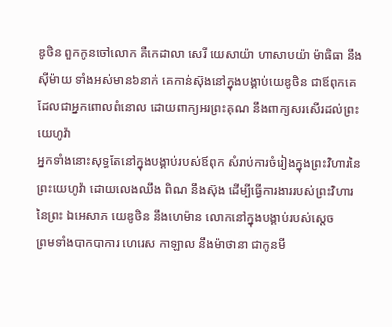ឌូថិន ពួកកូនចៅលោក គឺកេដាលា សេរី យេសាយ៉ា ហាសាបយ៉ា ម៉ាធិធា នឹងស៊ីម៉ាយ ទាំងអស់មាន៦នាក់ គេកាន់ស៊ុងនៅក្នុងបង្គាប់យេឌូថិន ជាឪពុកគេ ដែលជាអ្នកពោលពំនោល ដោយពាក្យអរព្រះគុណ នឹងពាក្យសរសើរដល់ព្រះយេហូវ៉ា
អ្នកទាំងនោះសុទ្ធតែនៅក្នុងបង្គាប់របស់ឪពុក សំរាប់ការចំរៀងក្នុងព្រះវិហារនៃព្រះយេហូវ៉ា ដោយលេងឈឹង ពិណ នឹងស៊ុង ដើម្បីធ្វើការងាររបស់ព្រះវិហារនៃព្រះ ឯអេសាភ យេឌូថិន នឹងហេម៉ាន លោកនៅក្នុងបង្គាប់របស់ស្តេច
ព្រមទាំងបាកបាការ ហេរេស កាឡាល នឹងម៉ាថានា ជាកូនមី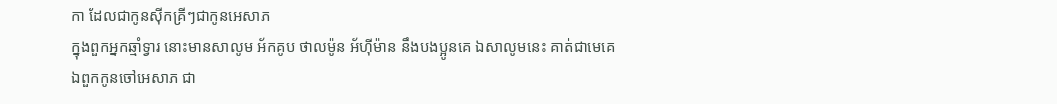កា ដែលជាកូនស៊ីកគ្រីៗជាកូនអេសាភ
ក្នុងពួកអ្នកឆ្មាំទ្វារ នោះមានសាលូម អ័កគូប ថាលម៉ូន អ័ហ៊ីម៉ាន នឹងបងប្អូនគេ ឯសាលូមនេះ គាត់ជាមេគេ
ឯពួកកូនចៅអេសាភ ជា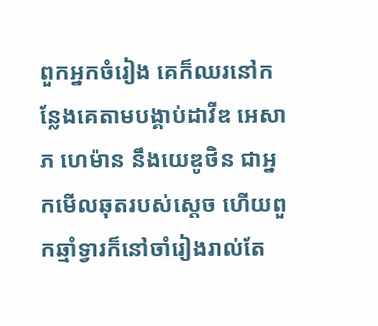ពួកអ្នកចំរៀង គេក៏ឈរនៅកន្លែងគេតាមបង្គាប់ដាវីឌ អេសាភ ហេម៉ាន នឹងយេឌូថិន ជាអ្នកមើលឆុតរបស់ស្តេច ហើយពួកឆ្មាំទ្វារក៏នៅចាំរៀងរាល់តែ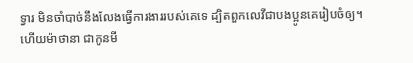ទ្វារ មិនចាំបាច់នឹងលែងធ្វើការងាររបស់គេទេ ដ្បិតពួកលេវីជាបងប្អូនគេរៀបចំឲ្យ។
ហើយម៉ាថានា ជាកូនមី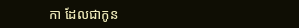កា ដែលជាកូន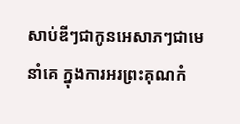សាប់ឌីៗជាកូនអេសាភៗជាមេនាំគេ ក្នុងការអរព្រះគុណកំ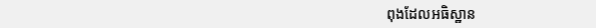ពុងដែលអធិស្ឋាន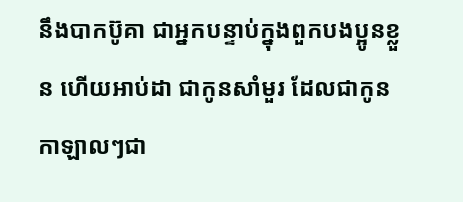នឹងបាកប៊ូគា ជាអ្នកបន្ទាប់ក្នុងពួកបងប្អូនខ្លួន ហើយអាប់ដា ជាកូនសាំមួរ ដែលជាកូនកាឡាលៗជា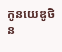កូនយេឌូថិន